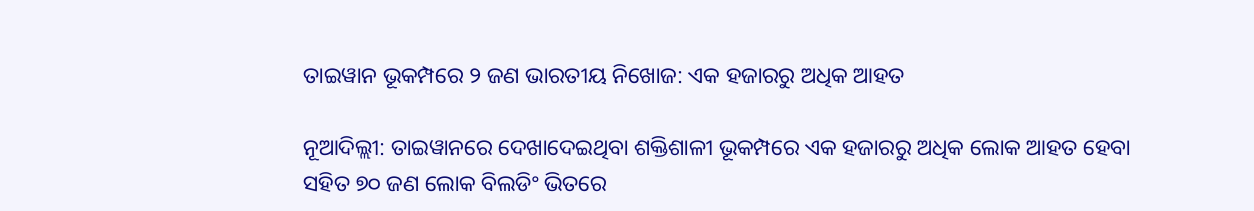ତାଇୱାନ ଭୂକମ୍ପରେ ୨ ଜଣ ଭାରତୀୟ ନିଖୋଜ: ଏକ ହଜାରରୁ ଅଧିକ ଆହତ

ନୂଆଦିଲ୍ଲୀ: ତାଇୱାନରେ ଦେଖାଦେଇଥିବା ଶକ୍ତିଶାଳୀ ଭୂକମ୍ପରେ ଏକ ହଜାରରୁ ଅଧିକ ଲୋକ ଆହତ ହେବା ସହିତ ୭୦ ଜଣ ଲୋକ ବିଲଡିଂ ଭିତରେ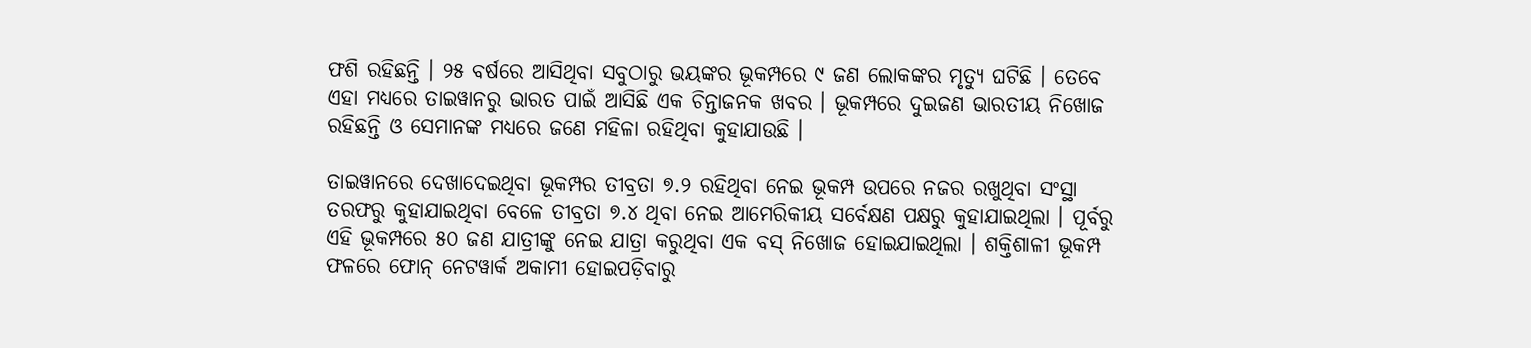ଫଶି ରହିଛନ୍ତି । ୨୫ ବର୍ଷରେ ଆସିଥିବା ସବୁଠାରୁ ଭୟଙ୍କର ଭୂକମ୍ପରେ ୯ ଜଣ ଲୋକଙ୍କର ମୃତ୍ୟୁ ଘଟିଛି । ତେବେ ଏହା ମଧ୍ୟରେ ତାଇୱାନରୁ ଭାରତ ପାଇଁ ଆସିଛି ଏକ ଚିନ୍ତାଜନକ ଖବର । ଭୂକମ୍ପରେ ଦୁଇଜଣ ଭାରତୀୟ ନିଖୋଜ ରହିଛନ୍ତି ଓ ସେମାନଙ୍କ ମଧ୍ୟରେ ଜଣେ ମହିଳା ରହିଥିବା କୁହାଯାଉଛି ।

ତାଇୱାନରେ ଦେଖାଦେଇଥିବା ଭୂକମ୍ପର ତୀବ୍ରତା ୭.୨ ରହିଥିବା ନେଇ ଭୂକମ୍ପ ଉପରେ ନଜର ରଖୁଥିବା ସଂସ୍ଥା ତରଫରୁ କୁହାଯାଇଥିବା ବେଳେ ତୀବ୍ରତା ୭.୪ ଥିବା ନେଇ ଆମେରିକୀୟ ସର୍ବେକ୍ଷଣ ପକ୍ଷରୁ କୁହାଯାଇଥିଲା । ପୂର୍ବରୁ ଏହି ଭୂକମ୍ପରେ ୫୦ ଜଣ ଯାତ୍ରୀଙ୍କୁ ନେଇ ଯାତ୍ରା କରୁଥିବା ଏକ ବସ୍ ନିଖୋଜ ହୋଇଯାଇଥିଲା । ଶକ୍ତିଶାଳୀ ଭୂକମ୍ପ ଫଳରେ ଫୋନ୍ ନେଟୱାର୍କ ଅକାମୀ ହୋଇପଡ଼ିବାରୁ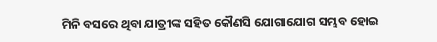ମିନି ବସରେ ଥିବା ଯାତ୍ରୀଙ୍କ ସହିତ କୌଣସି ଯୋଗାଯୋଗ ସମ୍ଭବ ହୋଇ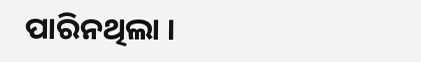ପାରିନଥିଲା ।